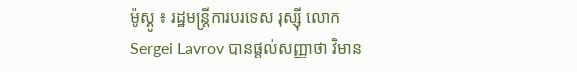ម៉ូស្គូ ៖ រដ្ឋមន្ត្រីការបរទេស រុស្ស៊ី លោក Sergei Lavrov បានផ្តល់សញ្ញាថា វិមាន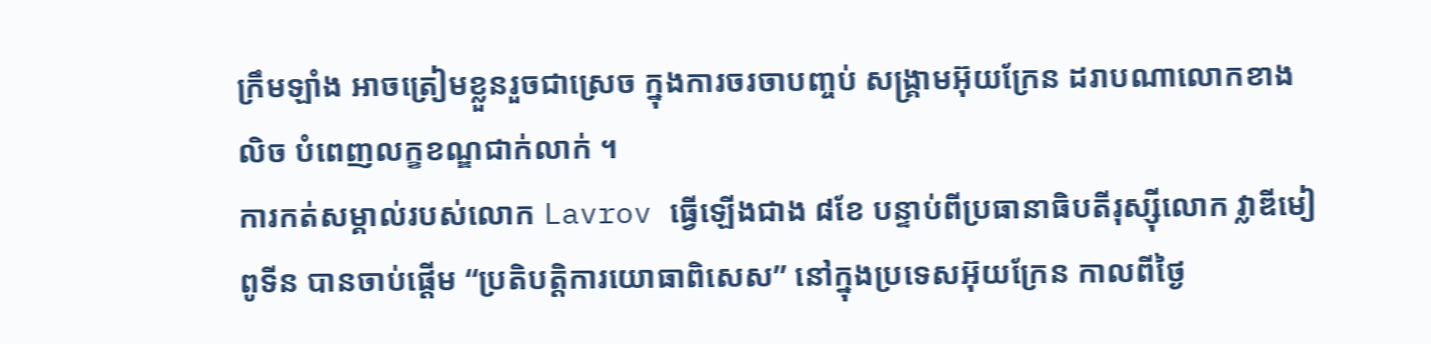ក្រឹមឡាំង អាចត្រៀមខ្លួនរួចជាស្រេច ក្នុងការចរចាបញ្ចប់ សង្គ្រាមអ៊ុយក្រែន ដរាបណាលោកខាងលិច បំពេញលក្ខខណ្ឌជាក់លាក់ ។
ការកត់សម្គាល់របស់លោក Lavrov ធ្វើឡើងជាង ៨ខែ បន្ទាប់ពីប្រធានាធិបតីរុស្ស៊ីលោក វ្លាឌីមៀ ពូទីន បានចាប់ផ្តើម “ប្រតិបត្តិការយោធាពិសេស” នៅក្នុងប្រទេសអ៊ុយក្រែន កាលពីថ្ងៃ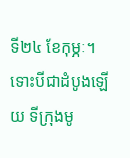ទី២៤ ខែកុម្ភៈ។
ទោះបីជាដំបូងឡើយ ទីក្រុងមូ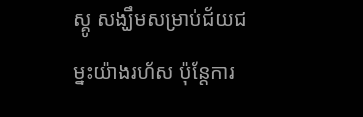ស្គូ សង្ឃឹមសម្រាប់ជ័យជម្នះយ៉ាងរហ័ស ប៉ុន្តែការ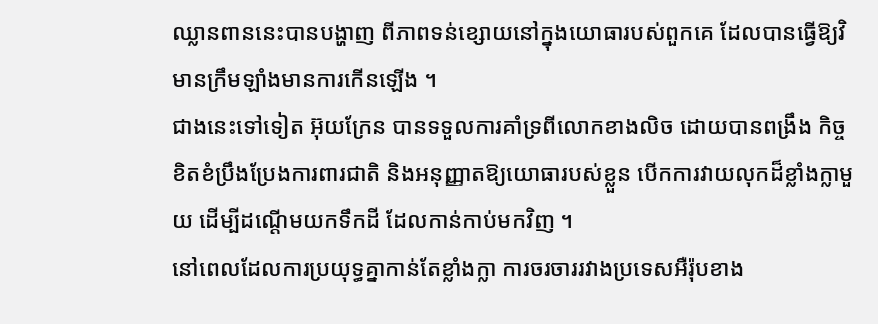ឈ្លានពាននេះបានបង្ហាញ ពីភាពទន់ខ្សោយនៅក្នុងយោធារបស់ពួកគេ ដែលបានធ្វើឱ្យវិមានក្រឹមឡាំងមានការកើនឡើង ។
ជាងនេះទៅទៀត អ៊ុយក្រែន បានទទួលការគាំទ្រពីលោកខាងលិច ដោយបានពង្រឹង កិច្ចខិតខំប្រឹងប្រែងការពារជាតិ និងអនុញ្ញាតឱ្យយោធារបស់ខ្លួន បើកការវាយលុកដ៏ខ្លាំងក្លាមួយ ដើម្បីដណ្តើមយកទឹកដី ដែលកាន់កាប់មកវិញ ។
នៅពេលដែលការប្រយុទ្ធគ្នាកាន់តែខ្លាំងក្លា ការចរចាររវាងប្រទេសអឺរ៉ុបខាង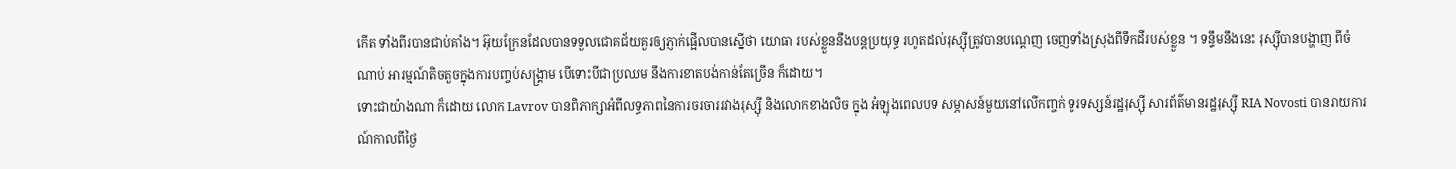កើត ទាំងពីរបានជាប់គាំង។ អ៊ុយក្រែនដែលបានទទួលជោគជ័យគួរឲ្យភ្ញាក់ផ្អើលបានស្នើថា យោធា របស់ខ្លួននឹងបន្តប្រយុទ្ធ រហូតដល់រុស្ស៊ីត្រូវបានបណ្តេញ ចេញទាំងស្រុងពីទឹកដីរបស់ខ្លួន ។ ទន្ទឹមនឹងនេះ រុស្ស៊ីបានបង្ហាញ ពីចំណាប់ អារម្មណ៍តិចតួចក្នុងការបញ្ចប់សង្រ្គាម បើទោះបីជាប្រឈម នឹងការខាតបង់កាន់តែច្រើន ក៏ដោយ។
ទោះជាយ៉ាងណា ក៏ដោយ លោក Lavrov បានពិភាក្សាអំពីលទ្ធភាពនៃការចរចាររវាងរុស្ស៊ី និងលោកខាងលិច ក្នុង អំឡុងពេលបទ សម្ភាសន៍មួយនៅលើកញ្ចក់ ទូរទស្សន៍រដ្ឋរុស្ស៊ី សារព័ត៌មានរដ្ឋរុស្ស៊ី RIA Novosti បានរាយការណ៍កាលពីថ្ងៃ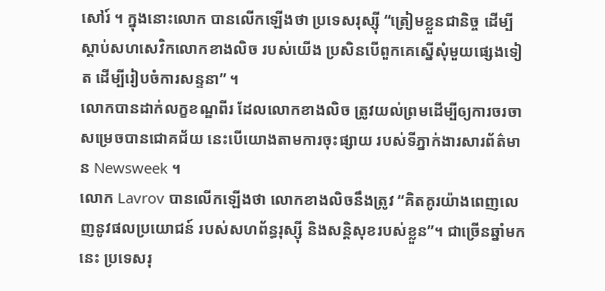សៅរ៍ ។ ក្នុងនោះលោក បានលើកឡើងថា ប្រទេសរុស្ស៊ី “ត្រៀមខ្លួនជានិច្ច ដើម្បីស្តាប់សហសេវិកលោកខាងលិច របស់យើង ប្រសិនបើពួកគេស្នើសុំមួយផ្សេងទៀត ដើម្បីរៀបចំការសន្ទនា” ។
លោកបានដាក់លក្ខខណ្ឌពីរ ដែលលោកខាងលិច ត្រូវយល់ព្រមដើម្បីឲ្យការចរចា សម្រេចបានជោគជ័យ នេះបើយោងតាមការចុះផ្សាយ របស់ទីភ្នាក់ងារសារព័ត៌មាន Newsweek ។
លោក Lavrov បានលើកឡើងថា លោកខាងលិចនឹងត្រូវ “គិតគូរយ៉ាងពេញលេញនូវផលប្រយោជន៍ របស់សហព័ន្ធរុស្ស៊ី និងសន្តិសុខរបស់ខ្លួន”។ ជាច្រើនឆ្នាំមកនេះ ប្រទេសរុ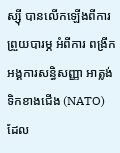ស្ស៊ី បានលើកឡើងពីការព្រួយបារម្ភ អំពីការ ពង្រីកអង្គការសន្ធិសញ្ញា អាត្លង់ទិកខាងជើង (NATO) ដែល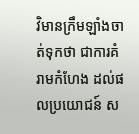វិមានក្រឹមឡាំងចាត់ទុកថា ជាការគំរាមកំហែង ដល់ផលប្រយោជន៍ ស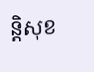ន្តិសុខ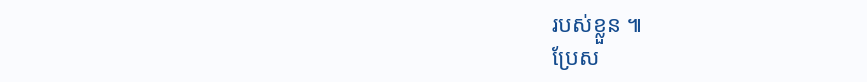របស់ខ្លួន ៕
ប្រែស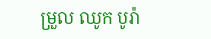ម្រួល ឈូក បូរ៉ា